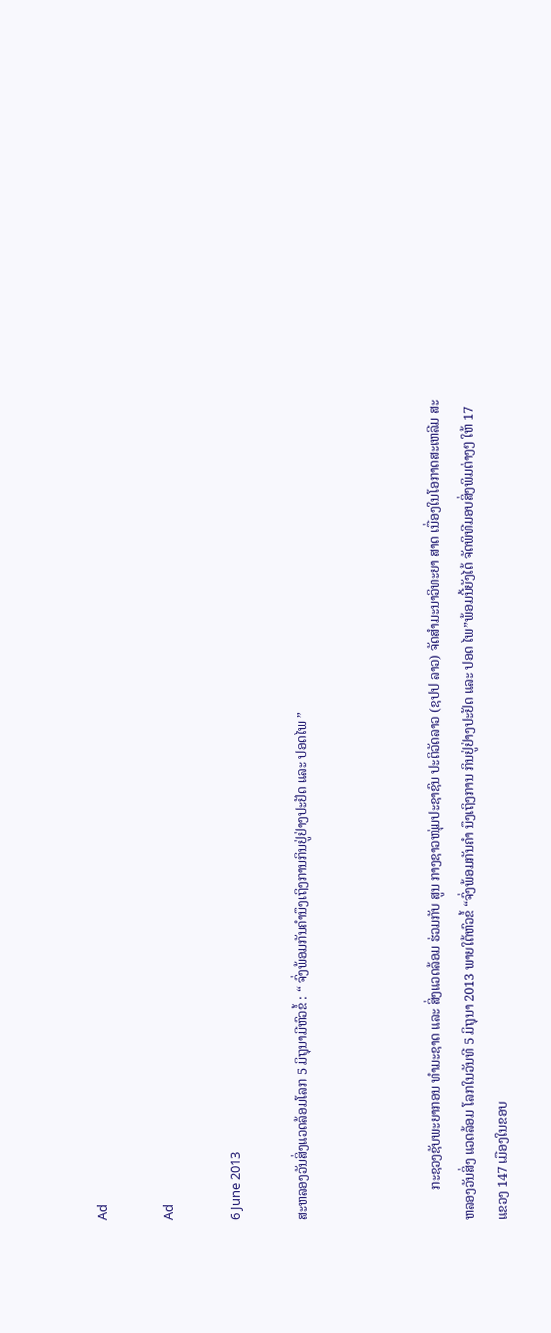Ad

Ad

6 June 2013

ສະຫລອງວັນສິ່ງແວດລ້ອມໂລກ 5 ມິຖຸນາມີຫົວຂໍ້ : “ ຈົ່ງພ້ອມກັນຄຳນຶງເຖິງການກິນຢູ່ຢ່າງປະຢັດ ແລະ ປອດໄພ ”



         ກະຊວງຊັບພະຍາກອນ ທຳມະຊາດ ແລະ ສິ່ງແວດລ້ອມ ຮ່ວມກັບ ສູນ ກາງຊາວໜຸ່ມປະຊາຊົນ ປະຕິວັດລາວ (ຊປປ ລາວ) ຈັດສຳມະນາວິທະຍາ ສາດ ເນື່ອງໃນໂອກາດສະເຫລີມ ສະຫລອງວັນສິ່ງ ແວດລ້ອມ ໂລກໃນວັນທີ 5 ມິຖຸນາ 2013 ພາຍໃຕ້ຫົວຂໍ້ “ຈົ່ງພ້ອມກັນຄຳ ນຶງເຖິງການ ກິນຢູ່ຢ່າງປະຢັດ ແລະ ປອດ ໄພ”ພ້ອມນີ້ຍັງໄດ້ ຈັດພິທີມອບສິ່ງພິມຕ່າງໆ ໃຫ້ 17 ແຂວງ 147 ເມືອງໃນຂອບ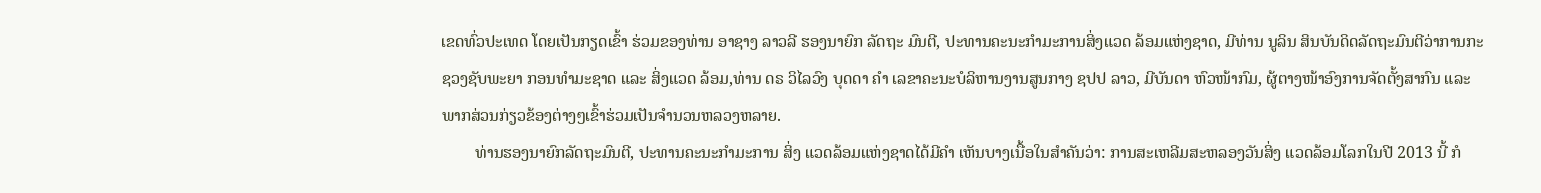ເຂດທົ່ວປະເທດ ໂດຍເປັນກຽດເຂົ້າ ຮ່ວມຂອງທ່ານ ອາຊາງ ລາວລີ ຮອງນາຍົກ ລັດຖະ ມົນຕີ, ປະທານຄະນະກຳມະການສິ່ງແວດ ລ້ອມແຫ່ງຊາດ, ມີທ່ານ ນູລິນ ສິນບັນດິດລັດຖະມົນຕີວ່າການກະຊວງຊັບພະຍາ ກອນທຳມະຊາດ ແລະ ສິ່ງແວດ ລ້ອມ,ທ່ານ ດຣ ວິໄລວົງ ບຸດດາ ຄຳ ເລຂາຄະນະບໍລິຫານງານສູນກາງ ຊປປ ລາວ, ມີບັນດາ ຫົວໜ້າກົມ, ຜູ້ຕາງໜ້າອົງການຈັດຕັ້ງສາກົນ ແລະ ພາກສ່ວນກ່ຽວຂ້ອງຕ່າງໆເຂົ້າຮ່ວມເປັນຈຳນວນຫລວງຫລາຍ.
        ທ່ານຮອງນາຍົກລັດຖະມົນຕີ, ປະທານຄະນະກຳມະການ ສິ່ງ ແວດລ້ອມແຫ່ງຊາດໄດ້ມີຄຳ ເຫັນບາງເນື້ອໃນສຳຄັນວ່າ: ການສະເຫລີມສະຫລອງວັນສິ່ງ ແວດລ້ອມໂລກໃນປີ 2013 ນີ້ ກໍ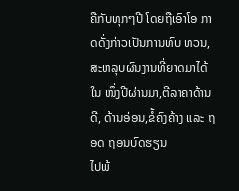ຄືກັບທຸກໆປີ ໂດຍຖືເອົາໂອ ກາດດັ່ງກ່າວເປັນການທົບ ທວນ, ສະຫລຸບຜົນງານທີ່ຍາດມາໄດ້ໃນ ໜຶ່ງປີຜ່ານມາ,ຕີລາຄາດ້ານດີ, ດ້ານອ່ອນ,ຂໍ້ຄົງຄ້າງ ແລະ ຖອດ ຖອນບົດຮຽນ
ໄປພ້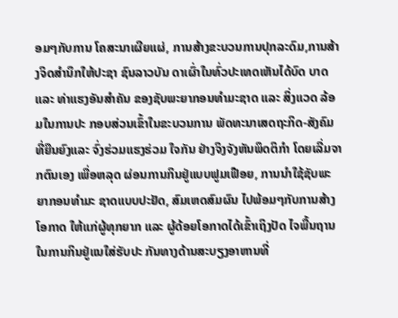ອມໆກັບການ ໂຄສະນາເຜີຍແຜ່, ການສ້າງຂະບວນການປຸກລະດົມ,ການສ້າງຈິດສຳນຶກໃຫ້ປະຊາ ຊົນລາວບັນ ດາເຜົ່າໃນທົ່ວປະເທດເຫັນໄດ້ບົດ ບາດ ແລະ ທ່າແຮງອັນສຳຄັນ ຂອງຊັບພະຍາກອນທຳມະຊາດ ແລະ ສິ່ງແວດ ລ້ອມໃນການປະ ກອບສ່ວນເຂົ້າໃນຂະບວນການ ພັດທະນາເສດຖະກິດ-ສັງຄົມ ທີ່ຍືນຍົງແລະ ຈົ່ງຮ່ວມແຮງຮ່ວມ ໃຈກັນ ຢ່າງຈິງຈັງຫັນພຶດຕິກຳ ໂດຍເລີ່ມຈາກຕົນເອງ ເພື່ອຫລຸດ ຜ່ອນການກິນຢູ່ແບບຟູມເຟືອຍ, ການນຳໃຊ້ຊັບພະຍາກອນທຳມະ ຊາດແບບປະຢັດ, ສົມເຫດສົມຜົນ ໄປພ້ອມໆກັບການສ້າງໂອກາດ ໃຫ້ແກ່ຜູ້ທຸກຍາກ ແລະ ຜູ້ດ້ອຍໂອກາດໄດ້ເຂົ້າເຖິງປັດ ໄຈພື້ນຖານໃນການກິນຢູ່ແນໃສ່ຮັບປະ ກັນທາງດ້ານສະບຽງອາຫານທີ່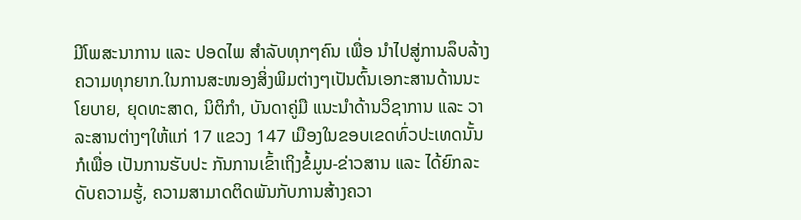ມີໂພສະນາການ ແລະ ປອດໄພ ສຳລັບທຸກໆຄົນ ເພື່ອ ນຳໄປສູ່ການລຶບລ້າງຄວາມທຸກຍາກ.ໃນການສະໜອງສິ່ງພິມຕ່າງໆເປັນຕົ້ນເອກະສານດ້ານນະໂຍບາຍ, ຍຸດທະສາດ, ນິຕິກຳ, ບັນດາຄູ່ມື ແນະນຳດ້ານວິຊາການ ແລະ ວາ ລະສານຕ່າງໆໃຫ້ແກ່ 17 ແຂວງ 147 ເມືອງໃນຂອບເຂດທົ່ວປະເທດນັ້ນກໍເພື່ອ ເປັນການຮັບປະ ກັນການເຂົ້າເຖິງຂໍ້ມູນ-ຂ່າວສານ ແລະ ໄດ້ຍົກລະດັບຄວາມຮູ້, ຄວາມສາມາດຕິດພັນກັບການສ້າງຄວາ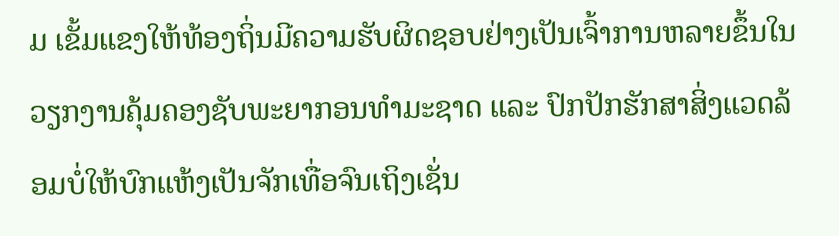ມ ເຂັ້ມແຂງໃຫ້ທ້ອງຖິ່ນມີຄວາມຮັບຜິດຊອບຢ່າງເປັນເຈົ້າການຫລາຍຂຶ້ນໃນວຽກງານຄຸ້ມຄອງຊັບພະຍາກອນທຳມະຊາດ ແລະ ປົກປັກຮັກສາສິ່ງແວດລ້ອມບໍ່ໃຫ້ບົກແຫ້ງເປັນຈັກເທື່ອຈົນເຖິງເຊັ່ນ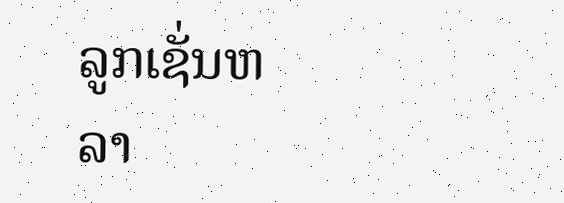ລູກເຊັ່ນຫລາ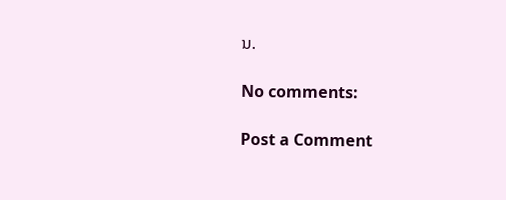ນ.

No comments:

Post a Comment